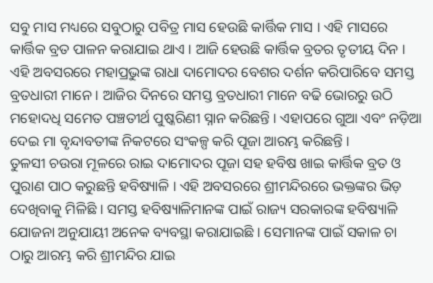ସବୁ ମାସ ମଧ୍ୟରେ ସବୁଠାରୁ ପବିତ୍ର ମାସ ହେଉଛି କାର୍ତ୍ତିକ ମାସ । ଏହି ମାସରେ କାର୍ତ୍ତିକ ବ୍ରତ ପାଳନ କରାଯାଇ ଥାଏ । ଆଜି ହେଉଛି କାର୍ତ୍ତିକ ବ୍ରତର ତୃତୀୟ ଦିନ । ଏହି ଅବସରରେ ମହାପ୍ରଭୁଙ୍କ ରାଧା ଦାମୋଦର ବେଶର ଦର୍ଶନ କରିପାରିବେ ସମସ୍ତ ବ୍ରତଧାରୀ ମାନେ । ଆଜିର ଦିନରେ ସମସ୍ତ ବ୍ରତଧାରୀ ମାନେ ବଢି ଭୋରରୁ ଉଠି ମହୋଦଧି ସମେତ ପଞ୍ଚତୀର୍ଥ ପୁଷ୍କରିଣୀ ସ୍ନାନ କରିଛନ୍ତି । ଏହାପରେ ଗୁଆ ଏବଂ ନଡ଼ିଆ ଦେଇ ମା ବୃନ୍ଦାବତୀଙ୍କ ନିକଟରେ ସଂକଳ୍ପ କରି ପୂଜା ଆରମ୍ଭ କରିଛନ୍ତି ।
ତୁଳସୀ ଚଉରା ମୂଳରେ ରାଇ ଦାମୋଦର ପୂଜା ସହ ହବିଷ ଖାଇ କାର୍ତ୍ତିକ ବ୍ରତ ଓ ପୁରାଣ ପାଠ କରୁଛନ୍ତି ହବିଷ୍ୟାଳି । ଏହି ଅବସରରେ ଶ୍ରୀମନ୍ଦିରରେ ଭକ୍ତଙ୍କର ଭିଡ଼ ଦେଖିବାକୁ ମିଳିଛି । ସମସ୍ତ ହବିଷ୍ୟାଳିମାନଙ୍କ ପାଇଁ ରାଜ୍ୟ ସରକାରଙ୍କ ହବିଷ୍ୟାଳି ଯୋଜନା ଅନୁଯାୟୀ ଅନେକ ବ୍ୟବସ୍ଥା କରାଯାଇଛି । ସେମାନଙ୍କ ପାଇଁ ସକାଳ ଚା ଠାରୁ ଆରମ୍ଭ କରି ଶ୍ରୀମନ୍ଦିର ଯାଇ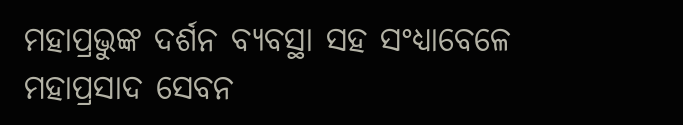ମହାପ୍ରଭୁଙ୍କ ଦର୍ଶନ ବ୍ୟବସ୍ଥା ସହ ସଂଧ୍ୟାବେଳେ ମହାପ୍ରସାଦ ସେବନ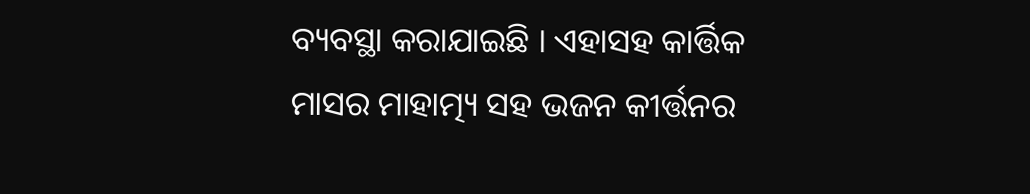ବ୍ୟବସ୍ଥା କରାଯାଇଛି । ଏହାସହ କାର୍ତ୍ତିକ ମାସର ମାହାତ୍ମ୍ୟ ସହ ଭଜନ କୀର୍ତ୍ତନର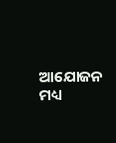ଆଯୋଜନ ମଧ୍ୟ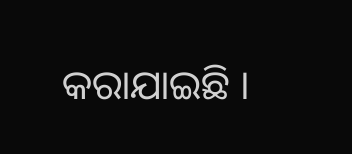କରାଯାଇଛି ।